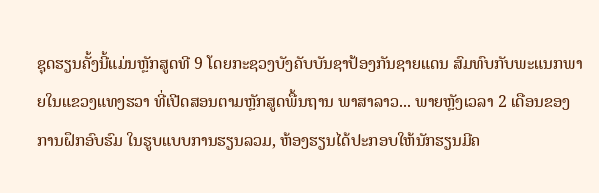ຊຸດຮຽນຄັ້ງນີ້ແມ່ນຫຼັກສູດທີ 9 ໂດຍກະຊວງບັງຄັບບັນຊາປ້ອງກັນຊາຍແດນ ສົມທົບກັບພະແນກພາຍໃນແຂວງແທງຮວາ ທີ່ເປີດສອນຕາມຫຼັກສູດພື້ນຖານ ພາສາລາວ... ພາຍຫຼັງເວລາ 2 ເດືອນຂອງການຝຶກອົບຮົມ ໃນຮູບແບບການຮຽນລວມ, ຫ້ອງຮຽນໄດ້ປະກອບໃຫ້ນັກຮຽນມີຄ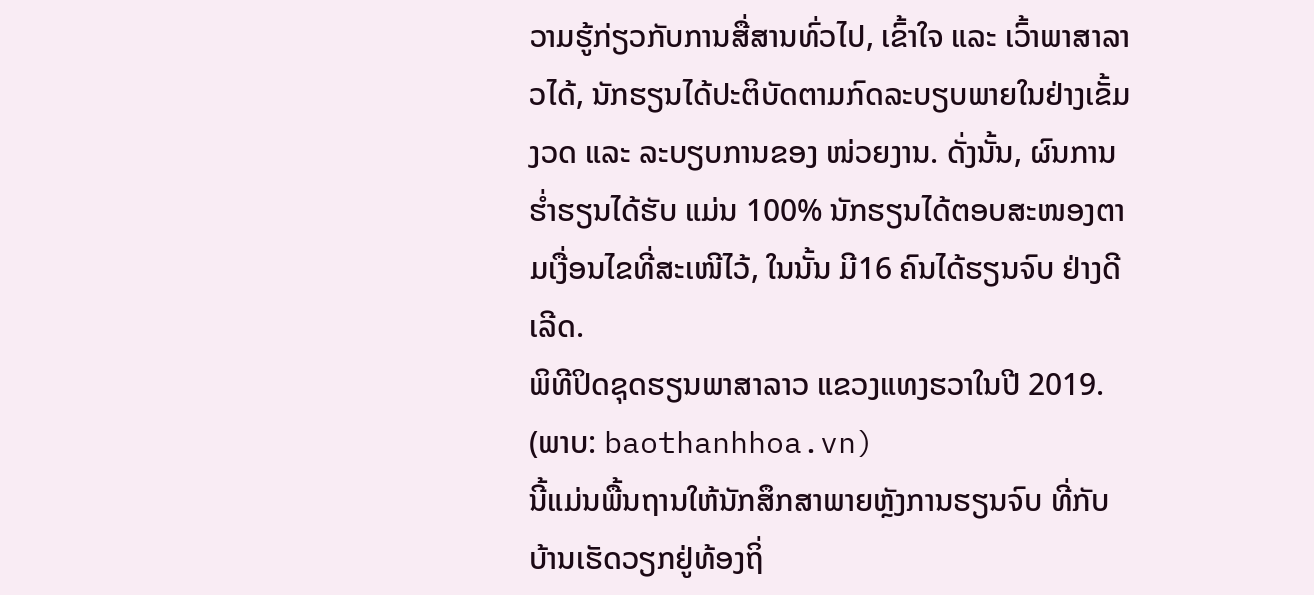ວາມຮູ້ກ່ຽວກັບການສື່ສານທົ່ວໄປ, ເຂົ້າໃຈ ແລະ ເວົ້າພາສາລາວໄດ້, ນັກຮຽນໄດ້ປະຕິບັດຕາມກົດລະບຽບພາຍໃນຢ່າງເຂັ້ມງວດ ແລະ ລະບຽບການຂອງ ໜ່ວຍງານ. ດັ່ງນັ້ນ, ຜົນການຮ່ຳຮຽນໄດ້ຮັບ ແມ່ນ 100% ນັກຮຽນໄດ້ຕອບສະໜອງຕາມເງື່ອນໄຂທີ່ສະເໜີໄວ້, ໃນນັ້ນ ມີ16 ຄົນໄດ້ຮຽນຈົບ ຢ່າງດີເລີດ.
ພິທີປິດຊຸດຮຽນພາສາລາວ ແຂວງແທງຮວາໃນປີ 2019. (ພາບ: baothanhhoa.vn)
ນີ້ແມ່ນພື້ນຖານໃຫ້ນັກສຶກສາພາຍຫຼັງການຮຽນຈົບ ທີ່ກັບບ້ານເຮັດວຽກຢູ່ທ້ອງຖິ່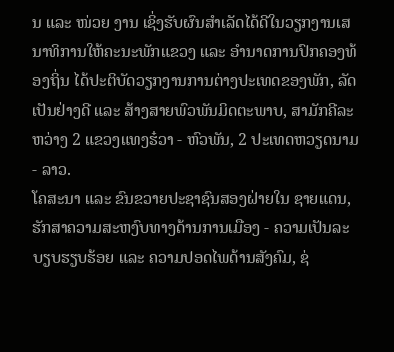ນ ແລະ ໜ່ວຍ ງານ ເຊິ່ງຮັບຜົນສຳເລັດໄດ້ດີໃນວຽກງານເສນາທິການໃຫ້ຄະນະພັກແຂວງ ແລະ ອຳນາດການປົກຄອງທ້ອງຖິ່ນ ໄດ້ປະຕິບັດວຽກງານການຕ່າງປະເທດຂອງພັກ, ລັດເປັນຢ່າງດີ ແລະ ສ້າງສາຍພົວພັນມິດຕະພາບ, ສາມັກຄີລະຫວ່າງ 2 ແຂວງແທງຮ໋ວາ - ຫົວພັນ, 2 ປະເທດຫວຽດນາມ - ລາວ.
ໂຄສະນາ ແລະ ຂົນຂວາຍປະຊາຊົນສອງຝ່າຍໃນ ຊາຍແດນ, ຮັກສາຄວາມສະຫງົບທາງດ້ານການເມືອງ - ຄວາມເປັນລະບຽບຮຽບຮ້ອຍ ແລະ ຄວາມປອດໄພດ້ານສັງຄົມ, ຊ່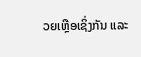ວຍເຫຼືອເຊິ່ງກັນ ແລະ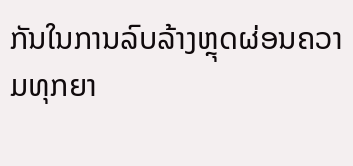ກັນໃນການລົບລ້າງຫຼຸດຜ່ອນຄວາມທຸກຍາ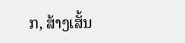ກ, ສ້າງເສັ້ນ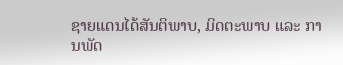ຊາຍແດນໄດ້ສັນຕິພາບ, ມິດຕະພາບ ແລະ ການພັດ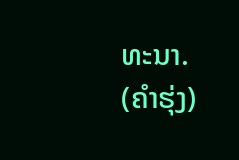ທະນາ.
(ຄຳຮຸ່ງ)